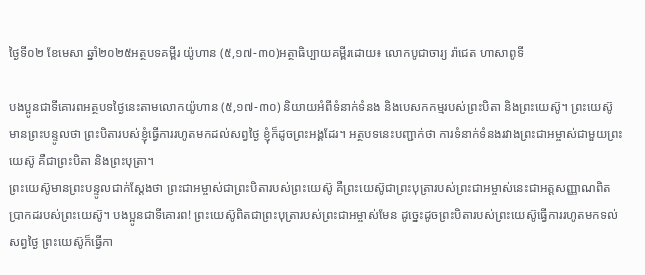ថ្ងៃទី០២ ខែមេសា ឆ្នាំ២០២៥អត្ថបទគម្ពីរ យ៉ូហាន (៥,១៧-៣០)អត្ថាធិប្បាយគម្ពីរដោយ៖ លោកបូជាចារ្យ រ៉ាជេត ហាសាពូទី

បងប្អូនជាទីគោរពអត្ថបទថ្ងៃនេះតាមលោកយ៉ូហាន (៥,១៧-៣០) និយាយអំពីទំនាក់ទំនង និងបេសកកម្មរបស់ព្រះបិតា និងព្រះយេស៊ូ។ ព្រះយេស៊ូមានព្រះបន្ទូលថា ព្រះបិតារបស់ខ្ញុំធ្វើការរហូតមកដល់សព្វថ្ងៃ ខ្ញុំក៏ដូចព្រះអង្គដែរ។ អត្ថបទនេះបញ្ជាក់ថា ការទំនាក់ទំនងរវាងព្រះជាអម្ចាស់ជាមួយព្រះយេស៊ូ គឺជាព្រះបិតា និងព្រះបុត្រា។
ព្រះយេស៊ូមានព្រះបន្ទូលជាក់ស្តែងថា ព្រះជាអម្ចាស់ជាព្រះបិតារបស់ព្រះយេស៊ូ គឺព្រះយេស៊ូជាព្រះបុត្រារបស់ព្រះជាអម្ចាស់នេះជាអត្តសញ្ញាណពិតប្រាកដរបស់ព្រះយេស៊ូ។ បងប្អូនជាទីគោរព! ព្រះយេស៊ូពិតជាព្រះបុត្រារបស់ព្រះជាអម្ចាស់មែន ដូច្នេះដូចព្រះបិតារបស់ព្រះយេស៊ូធ្វើការរហូតមកទល់សព្វថ្ងៃ ព្រះយេស៊ូក៏ធ្វើកា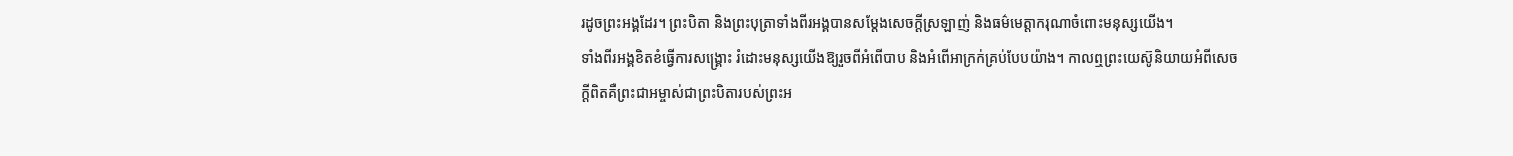រដូចព្រះអង្គដែរ។ ព្រះបិតា និងព្រះបុត្រាទាំងពីរអង្គបានសម្តែងសេចក្តីស្រឡាញ់ និងធម៌មេត្តាករុណាចំពោះមនុស្សយើង។
ទាំងពីរអង្គខិតខំធ្វើការសង្គ្រោះ រំដោះមនុស្សយើងឱ្យរួចពីអំពើបាប និងអំពើអាក្រក់គ្រប់បែបយ៉ាង។ កាលឮព្រះយេស៊ូនិយាយអំពីសេចក្តីពិតគឺព្រះជាអម្ចាស់ជាព្រះបិតារបស់ព្រះអ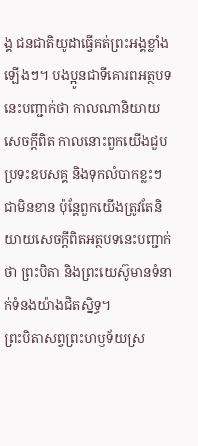ង្គ ជនជាតិយូដាធ្វើគត់ព្រះអង្គខ្លាំងឡើងៗ។ បងប្អូនជាទីគោរពអត្ថបទនេះបញ្ជាក់ថា កាលណានិយាយសេចក្តីពិត កាលនោះពួកយើងជួបប្រទះឧបសគ្គ និងទុកលំបាកខ្លះៗជាមិនខាន ប៉ុន្តែពួកយើងត្រូវតែនិយាយសេចក្តីពិតអត្ថបទនេះបញ្ជាក់ថា ព្រះបិតា និងព្រះយេស៊ូមានទំនាក់ទំនងយ៉ាងជិតស្និទ្ធ។
ព្រះបិតាសព្វព្រះហឫទ័យស្រ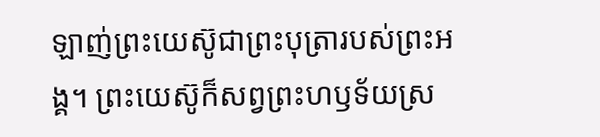ឡាញ់ព្រះយេស៊ូជាព្រះបុត្រារបស់ព្រះអង្គ។ ព្រះយេស៊ូក៏សព្វព្រះហឫទ័យស្រ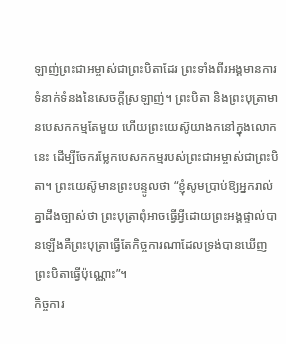ឡាញ់ព្រះជាអម្ចាស់ជាព្រះបិតាដែរ ព្រះទាំងពីរអង្គមានការទំនាក់ទំនងនៃសេចក្តីស្រឡាញ់។ ព្រះបិតា និងព្រះបុត្រាមានបេសកកម្មតែមួយ ហើយព្រះយេស៊ូយាងកនៅក្នុងលោកនេះ ដើម្បីចែករម្លែកបេសកកម្មរបស់ព្រះជាអម្ចាស់ជាព្រះបិតា។ ព្រះយេស៊ូមានព្រះបន្ទូលថា “ខ្ញុំសូមប្រាប់ឱ្យអ្នករាល់គ្នាដឹងច្បាស់ថា ព្រះបុត្រាពុំអាចធ្វើអ្វីដោយព្រះអង្គផ្ទាល់បានឡើងគឺព្រះបុត្រាធ្វើតែកិច្ចការណាដែលទ្រង់បានឃើញព្រះបិតាធ្វើប៉ុណ្ណោះ”។
កិច្ចការ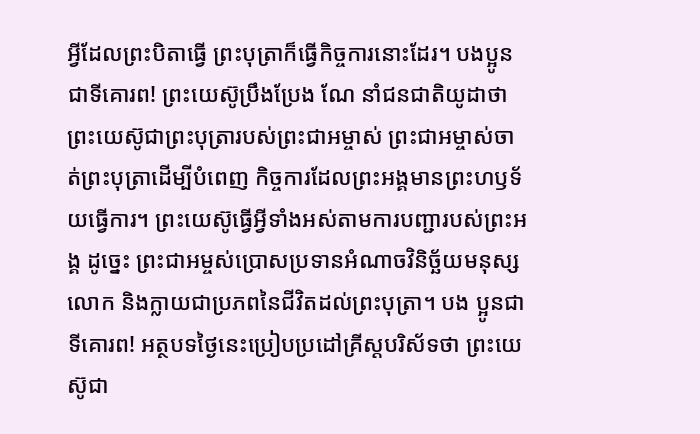អ្វីដែលព្រះបិតាធ្វើ ព្រះបុត្រាក៏ធ្វើកិច្ចការនោះដែរ។ បងប្អូនជាទីគោរព! ព្រះយេស៊ូប្រឹងប្រែង ណែ នាំជនជាតិយូដាថា ព្រះយេស៊ូជាព្រះបុត្រារបស់ព្រះជាអម្ចាស់ ព្រះជាអម្ចាស់ចាត់ព្រះបុត្រាដើម្បីបំពេញ កិច្ចការដែលព្រះអង្គមានព្រះហឫទ័យធ្វើការ។ ព្រះយេស៊ូធ្វើអ្វីទាំងអស់តាមការបញ្ជារបស់ព្រះអង្គ ដូច្នេះ ព្រះជាអម្ចស់ប្រោសប្រទានអំណាចវិនិច្ឆ័យមនុស្សលោក និងក្លាយជាប្រភពនៃជីវិតដល់ព្រះបុត្រា។ បង ប្អូនជាទីគោរព! អត្ថបទថ្ងៃនេះប្រៀបប្រដៅគ្រីស្តបរិស័ទថា ព្រះយេស៊ូជា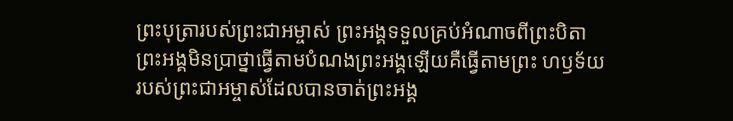ព្រះបុត្រារបស់ព្រះជាអម្ចាស់ ព្រះអង្គទទួលគ្រប់អំណាចពីព្រះបិតា ព្រះអង្គមិនប្រាថ្នាធ្វើតាមបំណងព្រះអង្គឡើយគឺធ្វើតាមព្រះ ហឫទ័យរបស់ព្រះជាអម្ចាស់ដែលបានចាត់ព្រះអង្គ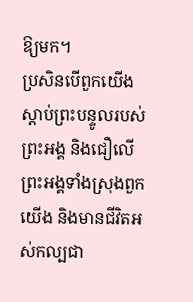ឱ្យមក។
ប្រសិនបើពួកយើងស្តាប់ព្រះបន្ទូលរបស់ព្រះអង្គ និងជឿលើព្រះអង្គទាំងស្រុងពួកយើង និងមានជីវិតអស់កល្បជា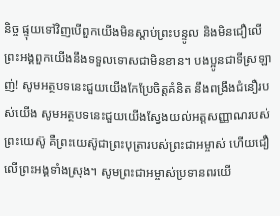និច្ច ផ្ទុយទៅវិញបើពួកយើងមិនស្តាប់ព្រះបន្ទូល និងមិនជឿលើព្រះអង្គពួកយើងនឹងទទួលទោសជាមិនខាន។ បងប្អូនជាទីស្រឡាញ់! សូមអត្ថបទនេះជួយយើងកែប្រែចិត្តគំនិត នឹងពង្រឹងជំនឿរបស់យើង សូមអត្ថបទនេះជួយយើងស្វែងយល់អត្តសញ្ញាណរបស់ព្រះយេស៊ូ គឺព្រះយេស៊ូជាព្រះបុត្រារបស់ព្រះជាអម្ចាស់ ហើយជឿលើព្រះអង្គទាំងស្រុង។ សូមព្រះជាអម្ចាស់ប្រទានពរយើ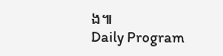ង៕
Daily Program